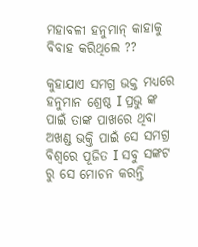ମହାବଳୀ ହନୁମାନ୍ କାହାକୁ ବିବାହ କରିଥିଲେ ??

କୁହାଯାଏ ସମଗ୍ର ଭକ୍ତ ମଧ୍ୟରେ ହନୁମାନ ଶ୍ରେଷ୍ଠ I ପ୍ରଭୁ ଙ୍କ ପାଇଁ ତାଙ୍କ ପାଖରେ ଥିବା ଅଖଣ୍ଡ ଭକ୍ତି ପାଇଁ ସେ ସମଗ୍ର ବିଶ୍ୱରେ ପୂଜିତ I ସବୁ ସଙ୍କଟ ରୁ ସେ ମୋଚନ କରନ୍ତି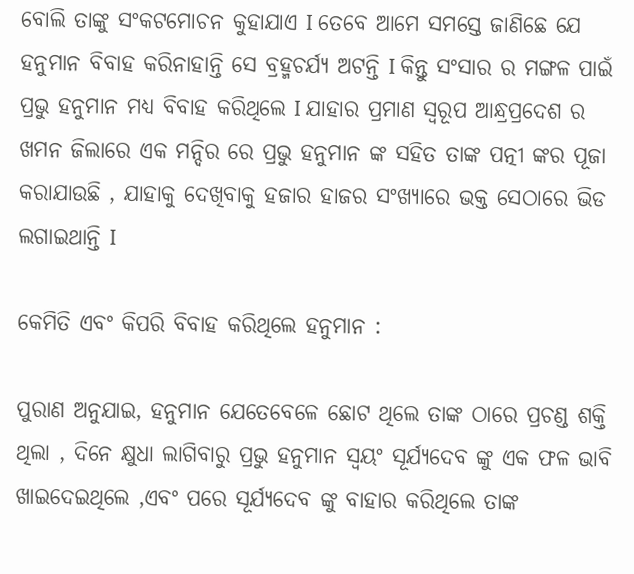ବୋଲି ତାଙ୍କୁ ସଂକଟମୋଚନ କୁହାଯାଏ I ତେବେ ଆମେ ସମସ୍ତେ ଜାଣିଛେ ଯେ ହନୁମାନ ବିବାହ କରିନାହାନ୍ତି ସେ ବ୍ରହ୍ମଚର୍ଯ୍ୟ ଅଟନ୍ତି I କିନ୍ତୁ ସଂସାର ର ମଙ୍ଗଳ ପାଇଁ ପ୍ରଭୁ ହନୁମାନ ମଧ୍ୟ ବିବାହ କରିଥିଲେ I ଯାହାର ପ୍ରମାଣ ସ୍ୱରୂପ ଆନ୍ଧ୍ରପ୍ରଦେଶ ର ଖମନ ଜିଲାରେ ଏକ ମନ୍ଦିର ରେ ପ୍ରଭୁ ହନୁମାନ ଙ୍କ ସହିତ ତାଙ୍କ ପତ୍ନୀ ଙ୍କର ପୂଜା କରାଯାଉଛି , ଯାହାକୁ ଦେଖିବାକୁ ହଜାର ହାଜର ସଂଖ୍ୟାରେ ଭକ୍ତ ସେଠାରେ ଭିଡ ଲଗାଇଥାନ୍ତି I

କେମିତି ଏବଂ କିପରି ବିବାହ କରିଥିଲେ ହନୁମାନ :

ପୁରାଣ ଅନୁଯାଇ, ହନୁମାନ ଯେତେବେଳେ ଛୋଟ ଥିଲେ ତାଙ୍କ ଠାରେ ପ୍ରଚଣ୍ଡ ଶକ୍ତି ଥିଲା , ଦିନେ କ୍ଷୁଧା ଲାଗିବାରୁ ପ୍ରଭୁ ହନୁମାନ ସ୍ୱୟଂ ସୂର୍ଯ୍ୟଦେବ ଙ୍କୁ ଏକ ଫଳ ଭାବି ଖାଇଦେଇଥିଲେ ,ଏବଂ ପରେ ସୂର୍ଯ୍ୟଦେବ ଙ୍କୁ ବାହାର କରିଥିଲେ ତାଙ୍କ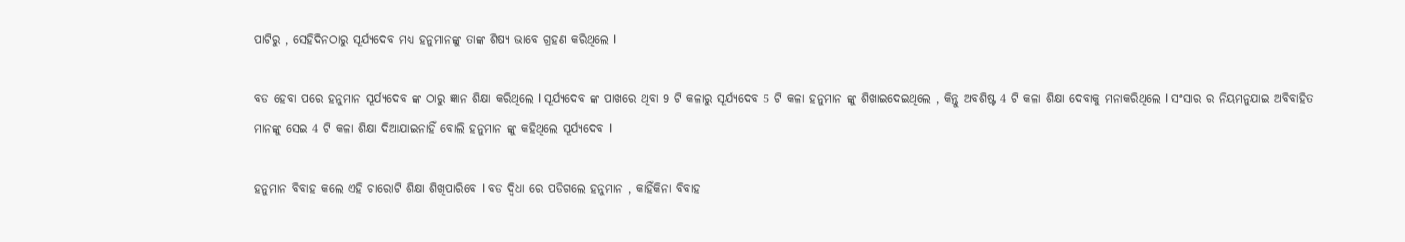ପାଟିରୁ , ସେହିଦିନଠାରୁ ସୂର୍ଯ୍ୟଦେବ ମଧ୍ୟ ହନୁମାନଙ୍କୁ ତାଙ୍କ ଶିଷ୍ୟ ଭାବେ ଗ୍ରହଣ କରିଥିଲେ I

ବଡ ହେବା ପରେ ହନୁମାନ ସୂର୍ଯ୍ୟଦେବ ଙ୍କ ଠାରୁ ଜ୍ଞାନ ଶିକ୍ଷା କରିଥିଲେ I ସୂର୍ଯ୍ୟଦେବ ଙ୍କ ପାଖରେ ଥିବା 9 ଟି କଳାରୁ ସୂର୍ଯ୍ୟଦେବ 5 ଟି କଳା ହନୁମାନ ଙ୍କୁ ଶିଖାଇଦେଇଥିଲେ , କିନ୍ତୁ ଅବଶିଷ୍ଟ 4 ଟି କଳା ଶିକ୍ଷା ଦେବାକୁ ମନାକରିଥିଲେ I ସଂସାର ର ନିୟମନୁଯାଇ ଅବିବାହିତ ମାନଙ୍କୁ ସେଇ 4 ଟି କଳା ଶିକ୍ଷା ଦିଆଯାଇନାହିଁ ବୋଲି ହନୁମାନ ଙ୍କୁ କହିଥିଲେ ସୂର୍ଯ୍ୟଦେବ I

ହନୁମାନ ବିବାହ କଲେ ଏହି ଚାରୋଟି ଶିକ୍ଷା ଶିଖିପାରିବେ I ବଡ ଦ୍ଵିଧା ରେ ପଡିଗଲେ ହନୁମାନ , କାହିଁକିନା ବିବାହ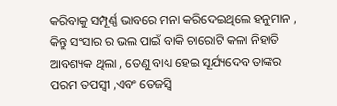କରିବାକୁ ସମ୍ପୂର୍ଣ୍ଣ ଭାବରେ ମନା କରିଦେଇଥିଲେ ହନୁମାନ , କିନ୍ତୁ ସଂସାର ର ଭଲ ପାଇଁ ବାକି ଚାରୋଟି କଳା ନିହାତି ଆବଶ୍ୟକ ଥିଲା , ତେଣୁ ବାଧ୍ୟ ହେଇ ସୂର୍ଯ୍ୟଦେବ ତାଙ୍କର ପରମ ତପସ୍ୱୀ ,ଏବଂ ତେଜସ୍ୱି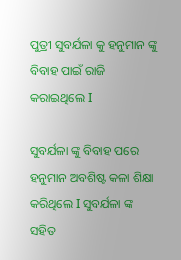ପୁତ୍ରୀ ସୁବର୍ଯଳା କୁ ହନୁମାନ ଙ୍କୁ ବିବାହ ପାଇଁ ରାଜି କରାଇଥିଲେ I

ସୁବର୍ଯଳା ଙ୍କୁ ବିବାହ ପରେ ହନୁମାନ ଅବଶିଷ୍ଟ କଳା ଶିକ୍ଷା କରିଥିଲେ I ସୁବର୍ଯଳା ଙ୍କ ସହିତ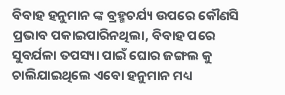ବିବାହ ହନୁମାନ ଙ୍କ ବ୍ରହ୍ମଚର୍ଯ୍ୟ ଉପରେ କୌଣସି ପ୍ରଭାବ ପକାଇପାରିନଥିଲା, ବିବାହ ପରେ ସୁବର୍ଯଳା ତପସ୍ୟା ପାଇଁ ଘୋର ଜଙ୍ଗଲ କୁ ଚାଲିଯାଇଥିଲେ ଏବୋ ହନୁମାନ ମଧ୍ୟ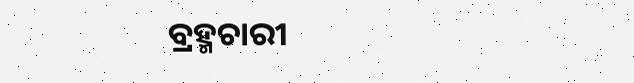ବ୍ରହ୍ମଚାରୀ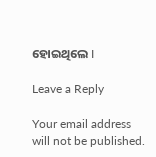ହୋଇଥିଲେ I

Leave a Reply

Your email address will not be published.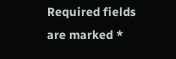Required fields are marked *